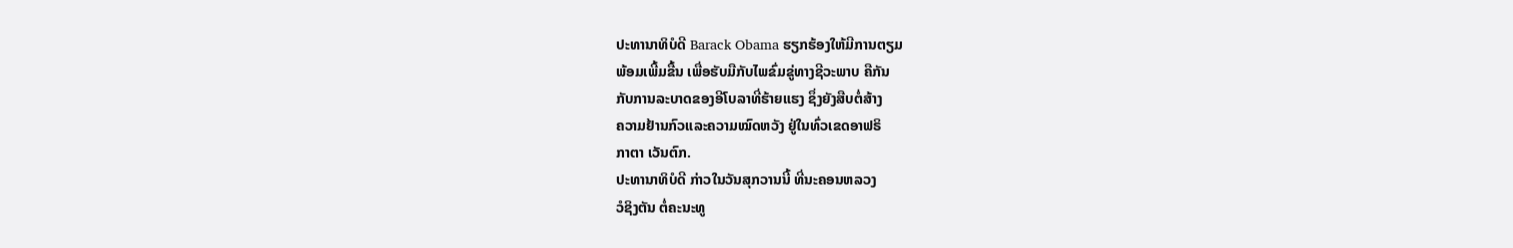ປະທານາທິບໍດີ Barack Obama ຮຽກຮ້ອງໃຫ້ມີການຕຽມ
ພ້ອມເພີ້ມຂື້ນ ເພື່ອຮັບມືກັບໄພຂົ່ມຂູ່ທາງຊີວະພາບ ຄືກັນ
ກັບການລະບາດຂອງອີໂບລາທີ່ຮ້າຍແຮງ ຊຶ່ງຍັງສືບຕໍ່ສ້າງ
ຄວາມຢ້ານກົວແລະຄວາມໝົດຫວັງ ຢູ່ໃນທົ່ວເຂດອາຟຣິ
ກາຕາ ເວັນຕົກ.
ປະທານາທິບໍດີ ກ່າວໃນວັນສຸກວານນີ້ ທີ່ນະຄອນຫລວງ
ວໍຊິງຕັນ ຕໍ່ຄະນະທູ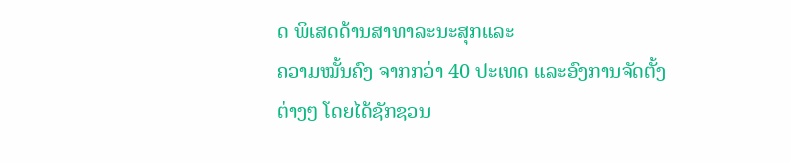ດ ພິເສດດ້ານສາທາລະນະສຸກແລະ
ຄວາມໝັ້ນຄົງ ຈາກກວ່າ 40 ປະເທດ ແລະອົງການຈັດຕັ້ງ
ຕ່າງໆ ໂດຍໄດ້ຊັກຊວນ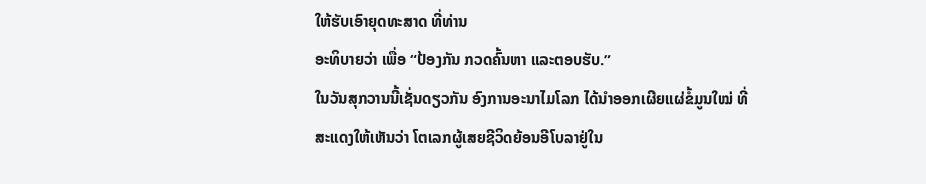ໃຫ້ຮັບເອົາຍຸດທະສາດ ທີ່ທ່ານ
ອະທິບາຍວ່າ ເພື່ອ “ປ້ອງກັນ ກວດຄົ້ນຫາ ແລະຕອບຮັບ.”
ໃນວັນສຸກວານນີ້ເຊັ່ນດຽວກັນ ອົງການອະນາໄມໂລກ ໄດ້ນຳອອກເຜີຍແຜ່ຂໍ້ມູນໃໝ່ ທີ່
ສະແດງໃຫ້ເຫັນວ່າ ໂຕເລກຜູ້ເສຍຊີວິດຍ້ອນອີໂບລາຢູ່ໃນ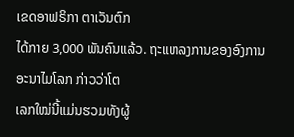ເຂດອາຟຣິກາ ຕາເວັນຕົກ
ໄດ້ກາຍ 3,000 ພັນຄົນແລ້ວ. ຖະແຫລງການຂອງອົງການອະນາໄມໂລກ ກ່າວວ່າໂຕ
ເລກໃໝ່ນີ້ແມ່ນຮວມທັງຜູ້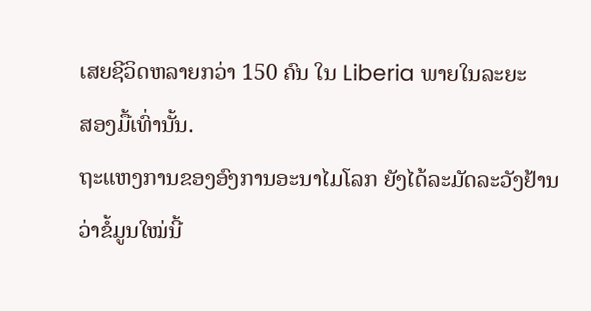ເສຍຊີວິດຫລາຍກວ່າ 150 ຄົນ ໃນ Liberia ພາຍໃນລະຍະ
ສອງມື້ເທົ່ານັ້ນ.
ຖະແຫງການຂອງອົງການອະນາໄມໂລກ ຍັງໄດ້ລະມັດລະວັງຢ້ານວ່າຂໍ້ມູນໃໝ່ນີ້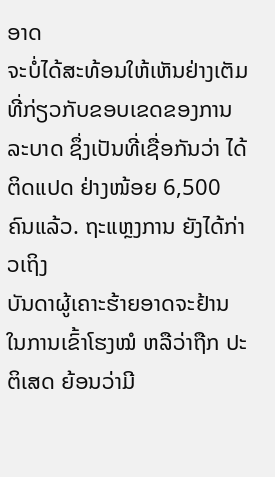ອາດ
ຈະບໍ່ໄດ້ສະທ້ອນໃຫ້ເຫັນຢ່າງເຕັມທີ່ກ່ຽວກັບຂອບເຂດຂອງການລະບາດ ຊຶ່ງເປັນທີ່ເຊື່ອກັນວ່າ ໄດ້ຕິດແປດ ຢ່າງໜ້ອຍ 6,500 ຄົນແລ້ວ. ຖະແຫຼງການ ຍັງໄດ້ກ່າວເຖິງ
ບັນດາຜູ້ເຄາະຮ້າຍອາດຈະຢ້ານໃນການເຂົ້າໂຮງໝໍ ຫລືວ່າຖືກ ປະຕິເສດ ຍ້ອນວ່າມີ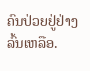ຄົນປ່ວຍຢູ່ຢ່າງລົ້ນເຫລືອ.